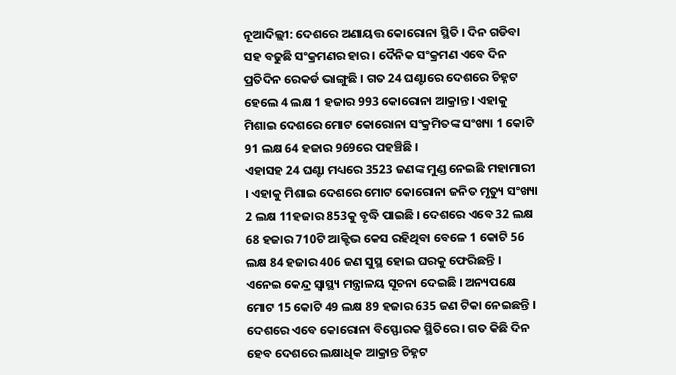ନୂଆଦିଲ୍ଲୀ: ଦେଶରେ ଅଣାୟତ୍ତ କୋରୋନା ସ୍ଥିତି । ଦିନ ଗଡିବା ସହ ବଢୁଛି ସଂକ୍ରମଣର ହାର । ଦୈନିକ ସଂକ୍ରମଣ ଏବେ ଦିନ ପ୍ରତିଦିନ ରେକର୍ଡ ଭାଙ୍ଗୁଛି । ଗତ 24 ଘଣ୍ଟାରେ ଦେଶରେ ଚିହ୍ନଟ ହେଲେ 4 ଲକ୍ଷ 1 ହଜାର 993 କୋରୋନା ଆକ୍ରାନ୍ତ । ଏହାକୁ ମିଶାଇ ଦେଶରେ ମୋଟ କୋରୋନା ସଂକ୍ରମିତଙ୍କ ସଂଖ୍ୟା 1 କୋଟି 91 ଲକ୍ଷ 64 ହଜାର 969ରେ ପହଞ୍ଚିଛି ।
ଏହାସହ 24 ଘଣ୍ଟା ମଧ୍ୟରେ 3523 ଜଣଙ୍କ ମୁଣ୍ଡ ନେଇଛି ମହାମାରୀ । ଏହାକୁ ମିଶାଇ ଦେଶରେ ମୋଟ କୋରୋନା ଜନିତ ମୃତ୍ୟୁ ସଂଖ୍ୟା 2 ଲକ୍ଷ 11ହଜାର 853କୁ ବୃଦ୍ଧି ପାଇଛି । ଦେଶରେ ଏବେ 32 ଲକ୍ଷ 68 ହଜାର 710ଟି ଆକ୍ଟିଭ କେସ ରହିଥିବା ବେଳେ 1 କୋଟି 56 ଲକ୍ଷ 84 ହଜାର 406 ଜଣ ସୁସ୍ଥ ହୋଇ ଘରକୁ ଫେରିଛନ୍ତି । ଏନେଇ କେନ୍ଦ୍ର ସ୍ବାସ୍ଥ୍ୟ ମନ୍ତ୍ରାଳୟ ସୂଚନା ଦେଇଛି । ଅନ୍ୟପକ୍ଷେ ମୋଟ 15 କୋଟି 49 ଲକ୍ଷ 89 ହଜାର 635 ଜଣ ଟିକା ନେଇଛନ୍ତି ।
ଦେଶରେ ଏବେ କୋରୋନା ବିସ୍ଫୋରକ ସ୍ଥିତିରେ । ଗତ କିଛି ଦିନ ହେବ ଦେଶରେ ଲକ୍ଷାଧିକ ଆକ୍ରାନ୍ତ ଚିହ୍ନଟ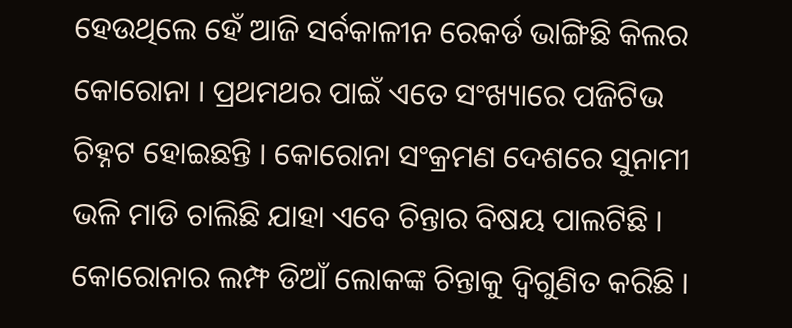ହେଉଥିଲେ ହେଁ ଆଜି ସର୍ବକାଳୀନ ରେକର୍ଡ ଭାଙ୍ଗିଛି କିଲର କୋରୋନା । ପ୍ରଥମଥର ପାଇଁ ଏତେ ସଂଖ୍ୟାରେ ପଜିଟିଭ ଚିହ୍ନଟ ହୋଇଛନ୍ତି । କୋରୋନା ସଂକ୍ରମଣ ଦେଶରେ ସୁନାମୀ ଭଳି ମାଡି ଚାଲିଛି ଯାହା ଏବେ ଚିନ୍ତାର ବିଷୟ ପାଲଟିଛି । କୋରୋନାର ଲମ୍ଫ ଡିଆଁ ଲୋକଙ୍କ ଚିନ୍ତାକୁ ଦ୍ବିଗୁଣିତ କରିଛି ।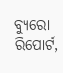ବ୍ୟୁରୋ ରିପୋର୍ଟ,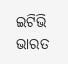ଇଟିଭି ଭାରତ